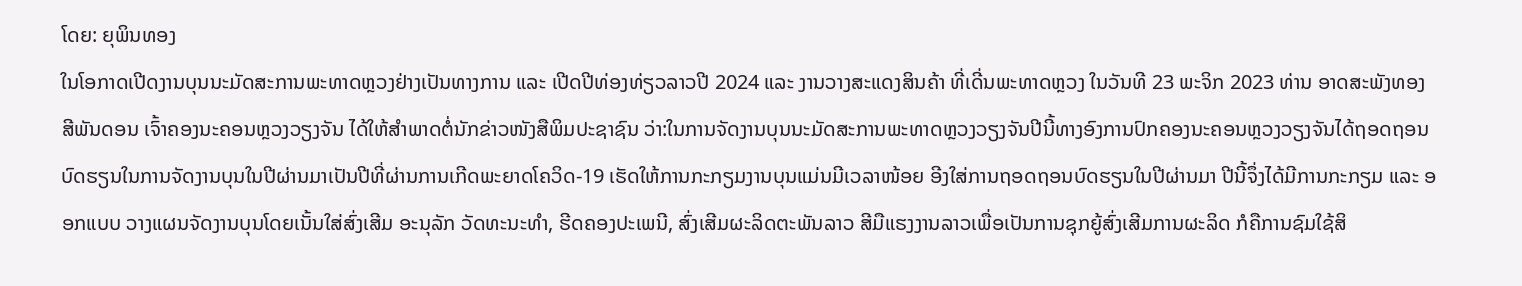ໂດຍ: ຍຸພິນທອງ
ໃນໂອກາດເປີດງານບຸນນະມັດສະການພະທາດຫຼວງຢ່າງເປັນທາງການ ແລະ ເປີດປີທ່ອງທ່ຽວລາວປີ 2024 ແລະ ງານວາງສະແດງສິນຄ້າ ທີ່ເດີ່ນພະທາດຫຼວງ ໃນວັນທີ 23 ພະຈິກ 2023 ທ່ານ ອາດສະພັງທອງ ສີພັນດອນ ເຈົ້າຄອງນະຄອນຫຼວງວຽງຈັນ ໄດ້ໃຫ້ສໍາພາດຕໍ່ນັກຂ່າວໜັງສືພິມປະຊາຊົນ ວ່າ:ໃນການຈັດງານບຸນນະມັດສະການພະທາດຫຼວງວຽງຈັນປີນີ້ທາງອົງການປົກຄອງນະຄອນຫຼວງວຽງຈັນໄດ້ຖອດຖອນບົດຮຽນໃນການຈັດງານບຸນໃນປີຜ່ານມາເປັນປີທີ່ຜ່ານການເກີດພະຍາດໂຄວິດ-19 ເຮັດໃຫ້ການກະກຽມງານບຸນແມ່ນມີເວລາໜ້ອຍ ອີງໃສ່ການຖອດຖອນບົດຮຽນໃນປີຜ່ານມາ ປີນີ້ຈຶ່ງໄດ້ມີການກະກຽມ ແລະ ອອກແບບ ວາງແຜນຈັດງານບຸນໂດຍເນັ້ນໃສ່ສົ່ງເສີມ ອະນຸລັກ ວັດທະນະທຳ, ຮີດຄອງປະເພນີ, ສົ່ງເສີມຜະລິດຕະພັນລາວ ສີມືແຮງງານລາວເພື່ອເປັນການຊຸກຍູ້ສົ່ງເສີມການຜະລິດ ກໍຄືການຊົມໃຊ້ສິ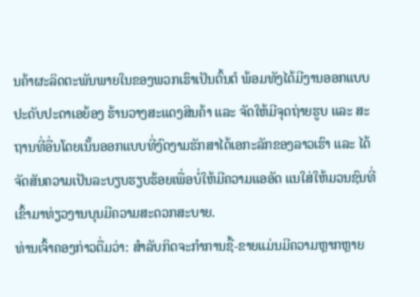ນຄ້າຜະລິດຕະພັນພາຍໃນຂອງພວກເຮົາເປັນຕົ້ນຕໍ ພ້ອມທັງໄດ້ມີງານອອກແບບປະດັບປະດາເອຍ້ອງ ຮ້ານວາງສະແດງສິນຄ້າ ແລະ ຈັດໃຫ້ມີຈຸດຖ່າຍຮູບ ແລະ ສະຖານທີ່ອື່ນໂດຍເນັ້ນອອກແບບທີ່ງົດງາມຮັກສາໄດ້ເອກະລັກຂອງລາວເຮົາ ແລະ ໄດ້ຈັດສັນຄວາມເປັນລະບຽບຮຽບຮ້ອຍເພື່ອບໍ່ໃຫ້ມີຄວາມແອອັດ ແນໃສ່ໃຫ້ມວນຊົນທີ່ເຂົ້າມາທ່ຽວງານບຸນມີຄວາມສະດວກສະບາຍ.
ທ່ານເຈົ້າຄອງກ່າວຕື່ມວ່າ: ສຳລັບກິດຈະກຳການຊື້-ຂາຍແມ່ນມີຄວາມຫຼາກຫຼາຍ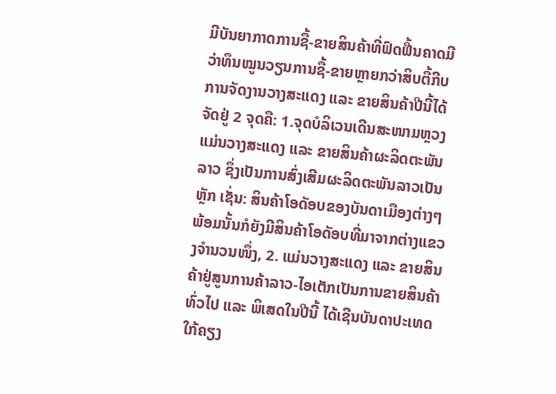ມີບັນຍາກາດການຊື້-ຂາຍສິນຄ້າທີ່ຟົດຟື້ນຄາດມີວ່າທຶນໝູນວຽນການຊື້-ຂາຍຫຼາຍກວ່າສິບຕື້ກີບ ການຈັດງານວາງສະແດງ ແລະ ຂາຍສິນຄ້າປີນີ້ໄດ້ຈັດຢູ່ 2 ຈຸດຄື: 1.ຈຸດບໍລິເວນເດີນສະໜາມຫຼວງແມ່ນວາງສະແດງ ແລະ ຂາຍສິນຄ້າຜະລິດຕະພັນລາວ ຊຶ່ງເປັນການສົ່ງເສີມຜະລິດຕະພັນລາວເປັນຫຼັກ ເຊັ່ນ: ສິນຄ້າໂອດັອບຂອງບັນດາເມືອງຕ່າງໆ ພ້ອມນັ້ນກໍຍັງມີສິນຄ້າໂອດັອບທີ່ມາຈາກຕ່າງແຂວງຈຳນວນໜຶ່ງ, 2. ແມ່ນວາງສະແດງ ແລະ ຂາຍສິນຄ້າຢູ່ສູນການຄ້າລາວ-ໄອເຕັກເປັນການຂາຍສິນຄ້າທົ່ວໄປ ແລະ ພິເສດໃນປີນີ້ ໄດ້ເຊີນບັນດາປະເທດໃກ້ຄຽງ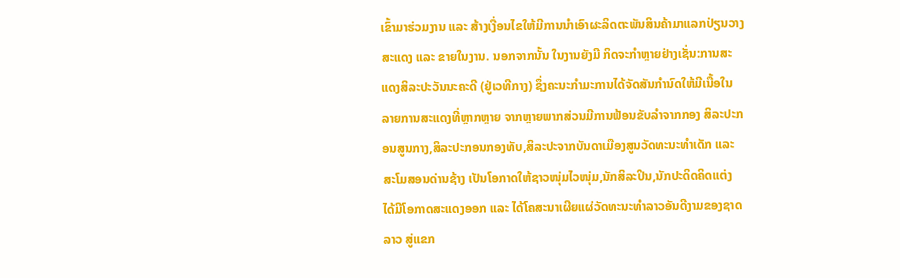ເຂົ້າມາຮ່ວມງານ ແລະ ສ້າງເງື່ອນໄຂໃຫ້ມີການນໍາເອົາຜະລິດຕະພັນສິນຄ້າມາແລກປ່ຽນວາງສະແດງ ແລະ ຂາຍໃນງານ. ນອກຈາກນັ້ນ ໃນງານຍັງມີ ກິດຈະກຳຫຼາຍຢ່າງເຊັ່ນ:ການສະແດງສິລະປະວັນນະຄະດີ (ຢູ່ເວທີກາງ) ຊຶ່ງຄະນະກຳມະການໄດ້ຈັດສັນກໍານົດໃຫ້ມີເນື້ອໃນ ລາຍການສະແດງທີ່ຫຼາກຫຼາຍ ຈາກຫຼາຍພາກສ່ວນມີການຟ້ອນຂັບລຳຈາກກອງ ສິລະປະກອນສູນກາງ,ສິລະປະກອນກອງທັບ,ສິລະປະຈາກບັນດາເມືອງສູນວັດທະນະທຳເດັກ ແລະ ສະໂມສອນດ່ານຊ້າງ ເປັນໂອກາດໃຫ້ຊາວໜຸ່ມໄວໜຸ່ມ,ນັກສິລະປິນ,ນັກປະດິດຄິດແຕ່ງ ໄດ້ມີໂອກາດສະແດງອອກ ແລະ ໄດ້ໂຄສະນາເຜີຍແຜ່ວັດທະນະທໍາລາວອັນດີງາມຂອງຊາດລາວ ສູ່ແຂກ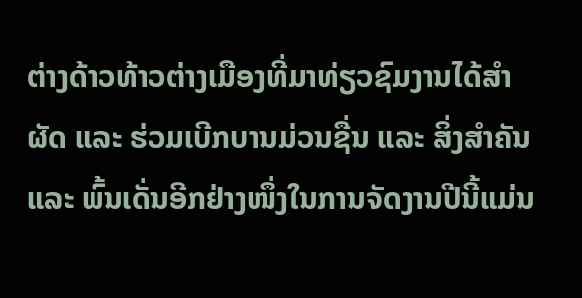ຕ່າງດ້າວທ້າວຕ່າງເມືອງທີ່ມາທ່ຽວຊົມງານໄດ້ສຳຜັດ ແລະ ຮ່ວມເບີກບານມ່ວນຊື່ນ ແລະ ສິ່ງສຳຄັນ ແລະ ພົ້ນເດັ່ນອີກຢ່າງໜຶ່ງໃນການຈັດງານປີນີ້ແມ່ນ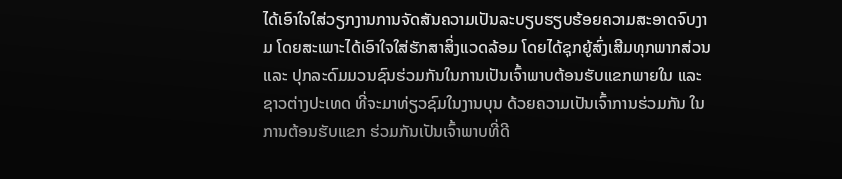ໄດ້ເອົາໃຈໃສ່ວຽກງານການຈັດສັນຄວາມເປັນລະບຽບຮຽບຮ້ອຍຄວາມສະອາດຈົບງາມ ໂດຍສະເພາະໄດ້ເອົາໃຈໃສ່ຮັກສາສິ່ງແວດລ້ອມ ໂດຍໄດ້ຊຸກຍູ້ສົ່ງເສີມທຸກພາກສ່ວນ ແລະ ປຸກລະດົມມວນຊົນຮ່ວມກັນໃນການເປັນເຈົ້າພາບຕ້ອນຮັບແຂກພາຍໃນ ແລະ ຊາວຕ່າງປະເທດ ທີ່ຈະມາທ່ຽວຊົມໃນງານບຸນ ດ້ວຍຄວາມເປັນເຈົ້າການຮ່ວມກັນ ໃນການຕ້ອນຮັບແຂກ ຮ່ວມກັນເປັນເຈົ້າພາບທີ່ດີ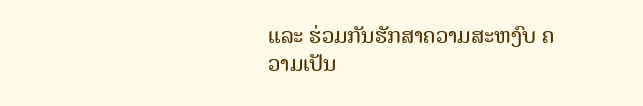ແລະ ຮ່ວມກັນຮັກສາຄວາມສະຫງົບ ຄວາມເປັນ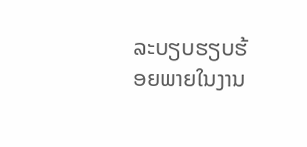ລະບຽບຮຽບຮ້ອຍພາຍໃນງານ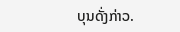ບຸນດັ່ງກ່າວ.